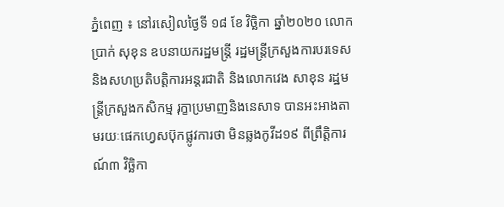ភ្នំពេញ ៖ នៅរសៀលថ្ងៃទី ១៨ ខែ វិច្ឆិកា ឆ្នាំ២០២០ លោកប្រាក់ សុខុន ឧបនាយករដ្ឋមន្ត្រី រដ្ឋមន្ត្រីក្រសួងការបរទេសនិងសហប្រតិបត្តិការអន្តរជាតិ និងលោកវេង សាខុន រដ្ឋមន្ត្រីក្រសួងកសិកម្ម រុក្ខាប្រមាញនិងនេសាទ បានអះអាងតាមរយៈផេកហ្វេសប៊ុកផ្លូវការថា មិនឆ្លងកូវីដ១៩ ពីព្រឹត្តិការណ៍៣ វិច្ឆិកា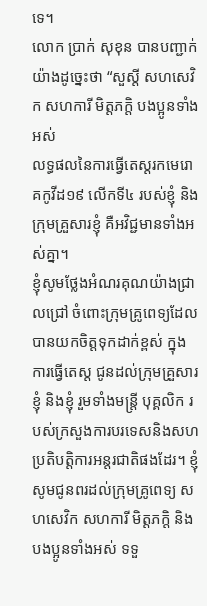ទេ។
លោក ប្រាក់ សុខុន បានបញ្ជាក់យ៉ាងដូច្នេះថា “សួស្តី សហសេវិក សហការី មិត្តភក្តិ បងប្អូនទាំងអស់
លទ្ធផលនៃការធ្វើតេស្តរកមេរោគកូវីដ១៩ លើកទី៤ របស់ខ្ញុំ និងក្រុមគ្រួសារខ្ញុំ គឺអវិជ្ជមានទាំងអស់គ្នា។
ខ្ញុំសូមថ្លែងអំណរគុណយ៉ាងជ្រាលជ្រៅ ចំពោះក្រុមគ្រូពេទ្យដែលបានយកចិត្តទុកដាក់ខ្ពស់ ក្នុងការធ្វើតេស្ត ជូនដល់ក្រុមគ្រួសារខ្ញុំ និងខ្ញុំ រួមទាំងមន្ត្រី បុគ្គលិក របស់ក្រសួងការបរទេសនិងសហប្រតិបត្តិការអន្តរជាតិផងដែរ។ ខ្ញុំសូមជូនពរដល់ក្រុមគ្រូពេទ្យ សហសេវិក សហការី មិត្តភក្តិ និងបងប្អូនទាំងអស់ ទទួ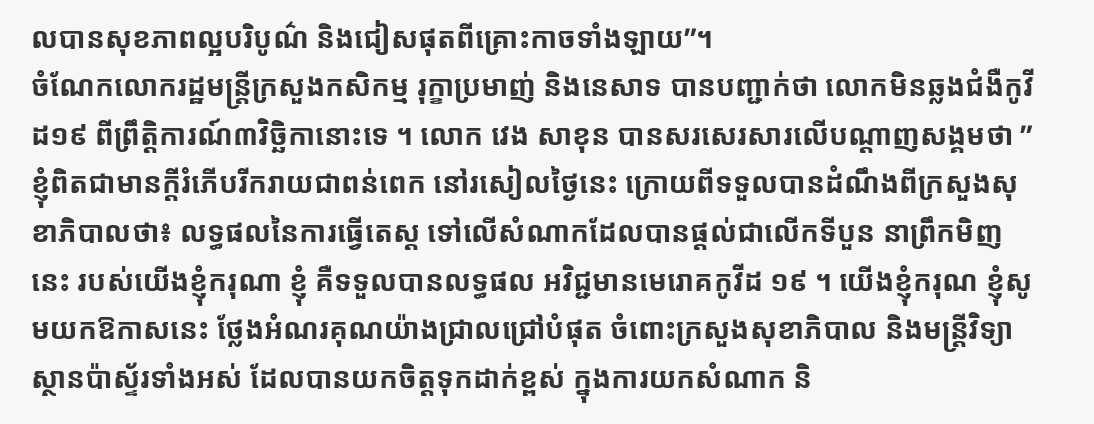លបានសុខភាពល្អបរិបូណ៌ និងជៀសផុតពីគ្រោះកាចទាំងឡាយ”។
ចំណែកលោករដ្ឋមន្ត្រីក្រសួងកសិកម្ម រុក្ខាប្រមាញ់ និងនេសាទ បានបញ្ជាក់ថា លោកមិនឆ្លងជំងឺកូវីដ១៩ ពីព្រឹតិ្តការណ៍៣វិច្ឆិកានោះទេ ។ លោក វេង សាខុន បានសរសេរសារលើបណ្តាញសង្គមថា ” ខ្ញុំពិតជាមានក្តីរំភើបរីករាយជាពន់ពេក នៅរសៀលថ្ងៃនេះ ក្រោយពីទទួលបានដំណឹងពីក្រសួងសុខាភិបាលថា៖ លទ្ធផលនៃការធ្វើតេស្ត ទៅលើសំណាកដែលបានផ្តល់ជាលើកទីបួន នាព្រឹកមិញនេះ របស់យើងខ្ញុំករុណា ខ្ញុំ គឺទទួលបានលទ្ធផល អវិជ្ជមានមេរោគកូវីដ ១៩ ។ យើងខ្ញុំករុណ ខ្ញុំសូមយកឱកាសនេះ ថ្លែងអំណរគុណយ៉ាងជ្រាលជ្រៅបំផុត ចំពោះក្រសួងសុខាភិបាល និងមន្ត្រីវិទ្យាស្ថានប៉ាស្ទ័រទាំងអស់ ដែលបានយកចិត្តទុកដាក់ខ្ពស់ ក្នុងការយកសំណាក និ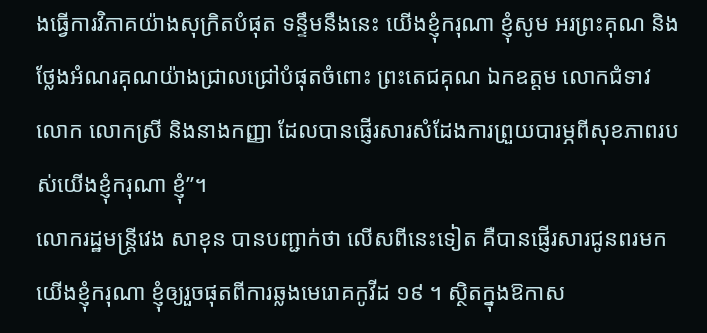ងធ្វើការវិភាគយ៉ាងសុក្រិតបំផុត ទន្ទឹមនឹងនេះ យើងខ្ញុំករុណា ខ្ញុំសូម អរព្រះគុណ និងថ្លែងអំណរគុណយ៉ាងជ្រាលជ្រៅបំផុតចំពោះ ព្រះតេជគុណ ឯកឧត្តម លោកជំទាវ លោក លោកស្រី និងនាងកញ្ញា ដែលបានផ្ញើរសារសំដែងការព្រួយបារម្ភពីសុខភាពរបស់យើងខ្ញុំករុណា ខ្ញុំ”។
លោករដ្ឋមន្ត្រីវេង សាខុន បានបញ្ជាក់ថា លើសពីនេះទៀត គឺបានផ្ញើរសារជូនពរមកយើងខ្ញុំករុណា ខ្ញុំឲ្យរួចផុតពីការឆ្លងមេរោគកូវីដ ១៩ ។ ស្ថិតក្នុងឱកាស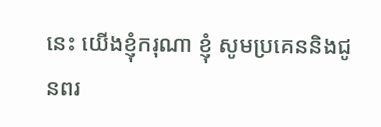នេះ យើងខ្ញុំករុណា ខ្ញុំ សូមប្រគេននិងជូនពរ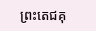ព្រះតេជគុ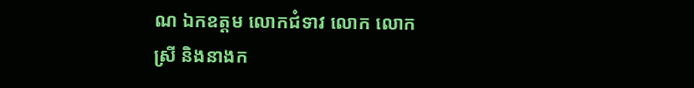ណ ឯកឧត្តម លោកជំទាវ លោក លោកស្រី និងនាងក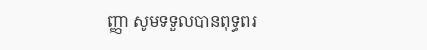ញ្ញា សូមទទួលបានពុទ្ធពរ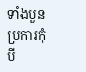ទាំងបួនប្រការកុំបី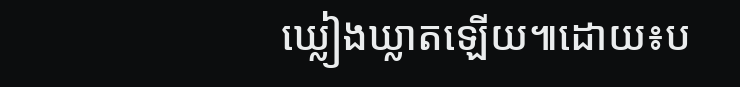ឃ្លៀងឃ្លាតឡើយ៕ដោយ៖ប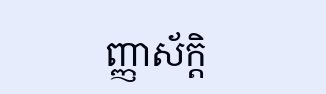ញ្ញាស័ក្តិ